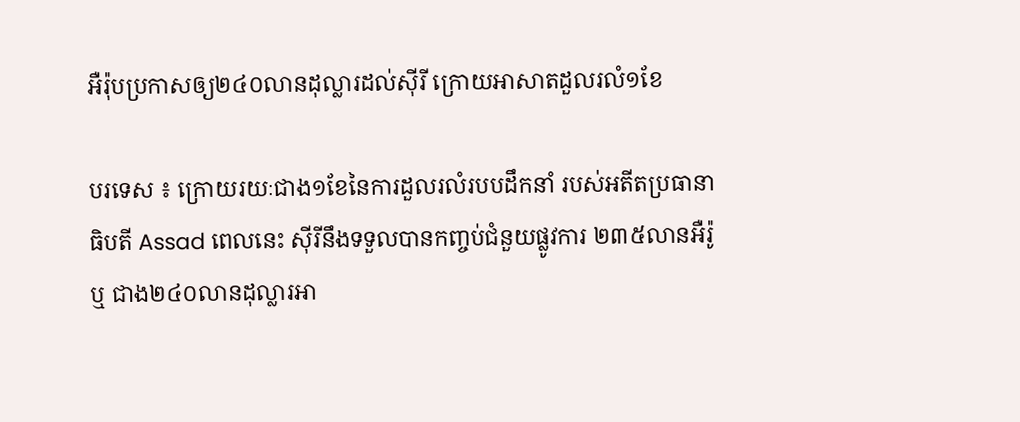អឺរ៉ុបប្រកាសឲ្យ២៤០លានដុល្លារដល់ស៊ីរី ក្រោយអាសាតដួលរលំ១ខែ

បរទេស ៖ ក្រោយរយៈជាង១ខែនៃការដួលរលំរបបដឹកនាំ របស់អតីតប្រធានាធិបតី Assad ពេលនេះ ស៊ីរីនឹងទទួលបានកញ្ចប់ជំនួយផ្លូវការ ២៣៥លានអឺរ៉ូ ឬ ជាង២៤០លានដុល្លារអា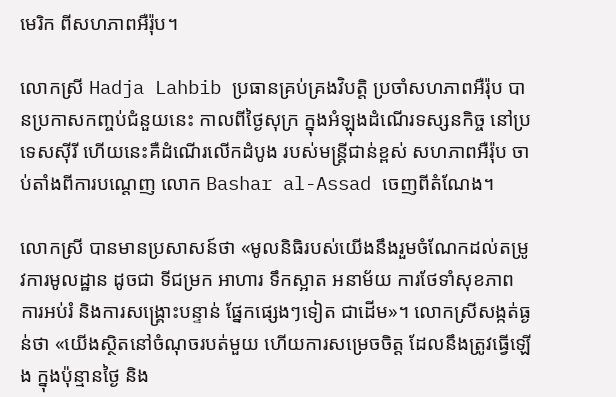មេរិក ពីសហភាពអឺរ៉ុប។

លោកស្រី Hadja Lahbib ប្រធានគ្រប់គ្រងវិបត្តិ ប្រចាំសហភាពអឺរ៉ុប បានប្រកាសកញ្ចប់ជំនួយនេះ កាលពីថ្ងៃសុក្រ ក្នុងអំឡុងដំណើរទស្សនកិច្ច នៅប្រទេសស៊ីរី ហើយនេះគឺដំណើរលើកដំបូង របស់មន្ត្រីជាន់ខ្ពស់ សហភាពអឺរ៉ុប ចាប់តាំងពីការបណ្តេញ លោក Bashar al-Assad ចេញពីតំណែង។

លោកស្រី បានមានប្រសាសន៍ថា «មូលនិធិរបស់យើងនឹងរួមចំណែកដល់តម្រូវការមូលដ្ឋាន ដូចជា ទីជម្រក អាហារ ទឹកស្អាត អនាម័យ ការថែទាំសុខភាព ការអប់រំ និងការសង្គ្រោះបន្ទាន់ ផ្នែកផ្សេងៗទៀត ជាដើម»។ លោកស្រីសង្កត់ធ្ងន់ថា «យើងស្ថិតនៅចំណុចរបត់មួយ ហើយការសម្រេចចិត្ត ដែលនឹងត្រូវធ្វើឡើង ក្នុងប៉ុន្មានថ្ងៃ និង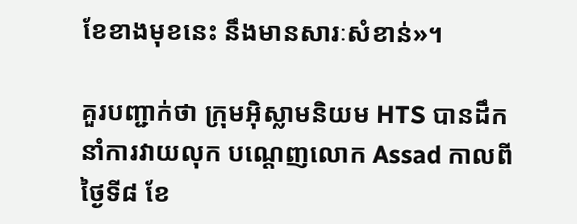ខែខាងមុខនេះ នឹងមានសារៈសំខាន់»។

គួរបញ្ជាក់ថា ក្រុមអ៊ិស្លាមនិយម HTS បានដឹកនាំការវាយលុក បណ្តេញលោក Assad កាលពីថ្ងៃទី៨ ខែ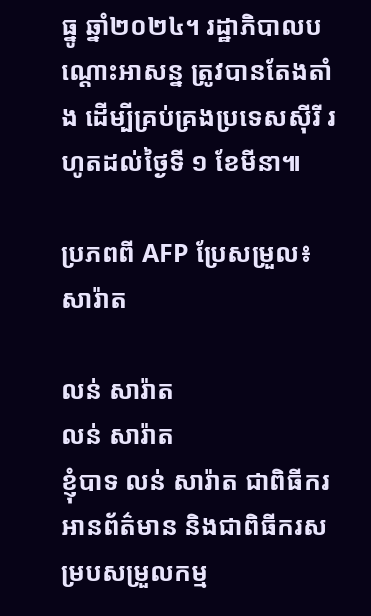ធ្នូ ឆ្នាំ២០២៤។ រដ្ឋាភិបាលបណ្តោះអាសន្ន ត្រូវបានតែងតាំង ដើម្បីគ្រប់គ្រងប្រទេសស៊ីរី រហូតដល់ថ្ងៃទី ១ ខែមីនា៕

ប្រភពពី AFP ប្រែសម្រួល៖ សារ៉ាត

លន់ សារ៉ាត
លន់ សារ៉ាត
ខ្ញុំបាទ លន់ សារ៉ាត ជាពិធីករអានព័ត៌មាន និងជាពិធីករសម្របសម្រួលកម្ម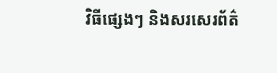វិធីផ្សេងៗ និងសរសេរព័ត៌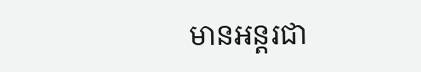មានអន្តរជា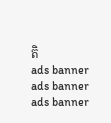តិ
ads banner
ads banner
ads banner